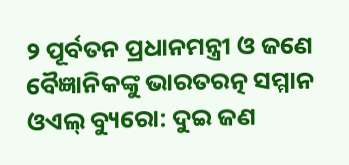୨ ପୂର୍ବତନ ପ୍ରଧାନମନ୍ତ୍ରୀ ଓ ଜଣେ ବୈଜ୍ଞାନିକଙ୍କୁ ଭାରତରତ୍ନ ସମ୍ମାନ
ଓଏଲ୍ ବ୍ୟୁରୋ: ଦୁଇ ଜଣ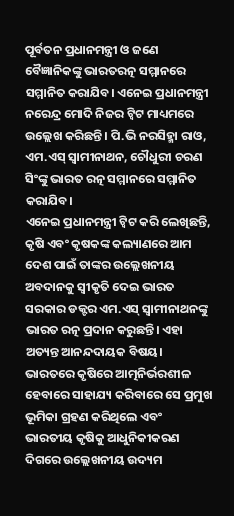ପୂର୍ବତନ ପ୍ରଧାନମନ୍ତ୍ରୀ ଓ ଜଣେ ବୈଜ୍ଞାନିକଙ୍କୁ ଭାରତରତ୍ନ ସମ୍ମାନରେ ସମ୍ମାନିତ କରାଯିବ। ଏନେଇ ପ୍ରଧାନମନ୍ତ୍ରୀ ନରେନ୍ଦ୍ର ମୋଦି ନିଜର ଟ୍ୱିଟ ମାଧ୍ୟମରେ ଉଲ୍ଲେଖ କରିଛନ୍ତି। ପି.ଭି ନରସିହ୍ମା ରାଓ, ଏମ.ଏସ୍ ସ୍ୱାମୀନାଥନ, ଚୌଧୁରୀ ଚରଣ ସିଂଙ୍କୁ ଭାରତ ରତ୍ନ ସମ୍ମାନରେ ସମ୍ମାନିତ କରାଯିବ।
ଏନେଇ ପ୍ରଧାନମନ୍ତ୍ରୀ ଟ୍ୱିଟ କରି ଲେଖିଛନ୍ତି, କୃଷି ଏବଂ କୃଷକଙ୍କ କଲ୍ୟାଣରେ ଆମ ଦେଶ ପାଇଁ ତାଙ୍କର ଉଲ୍ଲେଖନୀୟ ଅବଦାନକୁ ସ୍ୱୀକୃତି ଦେଇ ଭାରତ ସରକାର ଡକ୍ଟର ଏମ.ଏସ୍ ସ୍ୱାମୀନାଥନଙ୍କୁ ଭାରତ ରତ୍ନ ପ୍ରଦାନ କରୁଛନ୍ତି। ଏହା ଅତ୍ୟନ୍ତ ଆନନ୍ଦଦାୟକ ବିଷୟ। ଭାରତରେ କୃଷିରେ ଆତ୍ମନିର୍ଭରଶୀଳ ହେବାରେ ସାହାଯ୍ୟ କରିବାରେ ସେ ପ୍ରମୁଖ ଭୂମିକା ଗ୍ରହଣ କରିଥିଲେ ଏବଂ ଭାରତୀୟ କୃଷିକୁ ଆଧୁନିକୀକରଣ ଦିଗରେ ଉଲ୍ଲେଖନୀୟ ଉଦ୍ୟମ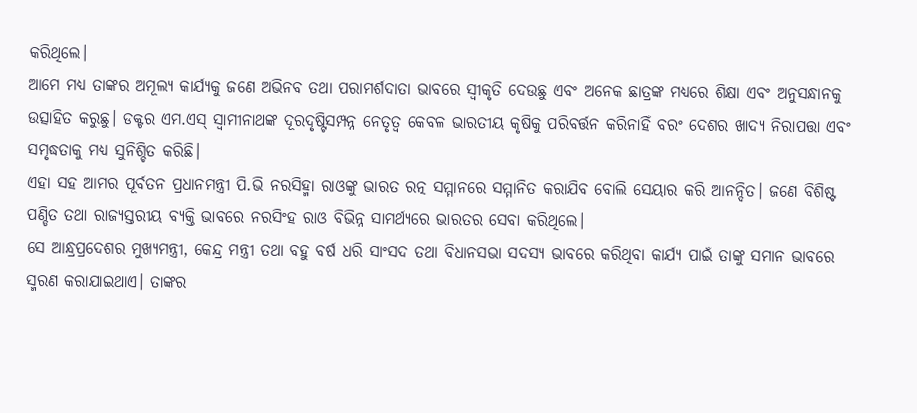କରିଥିଲେ।
ଆମେ ମଧ୍ୟ ତାଙ୍କର ଅମୂଲ୍ୟ କାର୍ଯ୍ୟକୁ ଜଣେ ଅଭିନବ ତଥା ପରାମର୍ଶଦାତା ଭାବରେ ସ୍ୱୀକୃତି ଦେଉଛୁ ଏବଂ ଅନେକ ଛାତ୍ରଙ୍କ ମଧ୍ୟରେ ଶିକ୍ଷା ଏବଂ ଅନୁସନ୍ଧାନକୁ ଉତ୍ସାହିତ କରୁଛୁ। ଡକ୍ଟର ଏମ.ଏସ୍ ସ୍ୱାମୀନାଥଙ୍କ ଦୂରଦୃଷ୍ଟିସମ୍ପନ୍ନ ନେତୃତ୍ୱ କେବଳ ଭାରତୀୟ କୃଷିକୁ ପରିବର୍ତ୍ତନ କରିନାହିଁ ବରଂ ଦେଶର ଖାଦ୍ୟ ନିରାପତ୍ତା ଏବଂ ସମୃଦ୍ଧତାକୁ ମଧ୍ୟ ସୁନିଶ୍ଚିତ କରିଛି।
ଏହା ସହ ଆମର ପୂର୍ବତନ ପ୍ରଧାନମନ୍ତ୍ରୀ ପି.ଭି ନରସିହ୍ମା ରାଓଙ୍କୁ ଭାରତ ରତ୍ନ ସମ୍ମାନରେ ସମ୍ମାନିତ କରାଯିବ ବୋଲି ସେୟାର କରି ଆନନ୍ଦିତ। ଜଣେ ବିଶିଷ୍ଟ ପଣ୍ଡିତ ତଥା ରାଜ୍ୟସ୍ତରୀୟ ବ୍ୟକ୍ତି ଭାବରେ ନରସିଂହ ରାଓ ବିଭିନ୍ନ ସାମର୍ଥ୍ୟରେ ଭାରତର ସେବା କରିଥିଲେ।
ସେ ଆନ୍ଧ୍ରପ୍ରଦେଶର ମୁଖ୍ୟମନ୍ତ୍ରୀ, କେନ୍ଦ୍ର ମନ୍ତ୍ରୀ ତଥା ବହୁ ବର୍ଷ ଧରି ସାଂସଦ ତଥା ବିଧାନସଭା ସଦସ୍ୟ ଭାବରେ କରିଥିବା କାର୍ଯ୍ୟ ପାଇଁ ତାଙ୍କୁ ସମାନ ଭାବରେ ସ୍ମରଣ କରାଯାଇଥାଏ। ତାଙ୍କର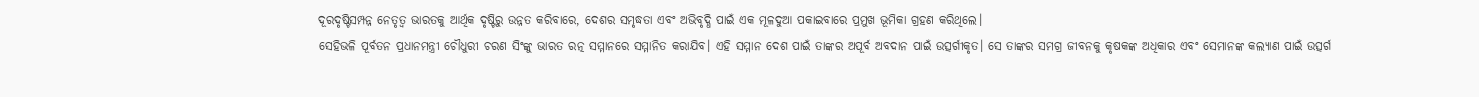ଦୂରଦୃଷ୍ଟିସମ୍ପନ୍ନ ନେତୃତ୍ୱ ଭାରତକୁ ଆର୍ଥିକ ଦୃଷ୍ଟିରୁ ଉନ୍ନତ କରିବାରେ, ଦେଶର ସମୃଦ୍ଧତା ଏବଂ ଅଭିବୃଦ୍ଧି ପାଇଁ ଏକ ମୂଳଦୁଆ ପକାଇବାରେ ପ୍ରମୁଖ ଭୂମିକା ଗ୍ରହଣ କରିଥିଲେ।
ସେହିଭଳି ପୂର୍ବତନ ପ୍ରଧାନମନ୍ତ୍ରୀ ଚୌଧୁରୀ ଚରଣ ସିଂଙ୍କୁ ଭାରତ ରତ୍ନ ସମ୍ମାନରେ ସମ୍ମାନିତ କରାଯିବ। ଏହି ସମ୍ମାନ ଦେଶ ପାଇଁ ତାଙ୍କର ଅପୂର୍ବ ଅବଦାନ ପାଇଁ ଉତ୍ସର୍ଗୀକୃତ। ସେ ତାଙ୍କର ସମଗ୍ର ଜୀବନକୁ କୃଷକଙ୍କ ଅଧିକାର ଏବଂ ସେମାନଙ୍କ କଲ୍ୟାଣ ପାଇଁ ଉତ୍ସର୍ଗ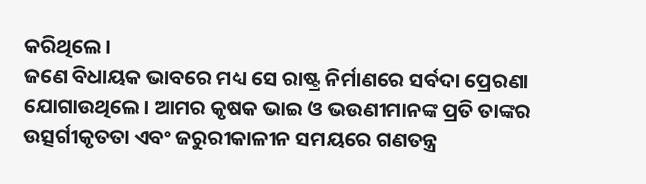କରିଥିଲେ।
ଜଣେ ବିଧାୟକ ଭାବରେ ମଧ୍ୟ ସେ ରାଷ୍ଟ୍ର ନିର୍ମାଣରେ ସର୍ବଦା ପ୍ରେରଣା ଯୋଗାଉଥିଲେ। ଆମର କୃଷକ ଭାଇ ଓ ଭଉଣୀମାନଙ୍କ ପ୍ରତି ତାଙ୍କର ଉତ୍ସର୍ଗୀକୃତତା ଏବଂ ଜରୁରୀକାଳୀନ ସମୟରେ ଗଣତନ୍ତ୍ର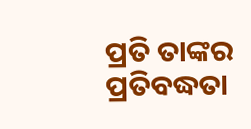ପ୍ରତି ତାଙ୍କର ପ୍ରତିବଦ୍ଧତା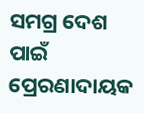ସମଗ୍ର ଦେଶ ପାଇଁ ପ୍ରେରଣାଦାୟକ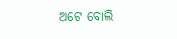ଅଟେ ବୋଲି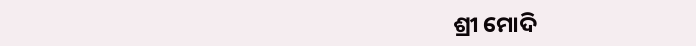ଶ୍ରୀ ମୋଦି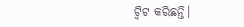ଟ୍ୱିଟ କରିଛନ୍ତି।